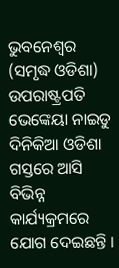ଭୁବନେଶ୍ୱର (ସମୃଦ୍ଧ ଓଡିଶା) ଉପରାଷ୍ଟ୍ରପତି ଭେଙ୍କେୟା ନାଇଡୁ ଦିନିକିଆ ଓଡିଶା ଗସ୍ତରେ ଆସି ବିଭିନ୍ନ କାର୍ଯ୍ୟକ୍ରମରେ ଯୋଗ ଦେଇଛନ୍ତି ।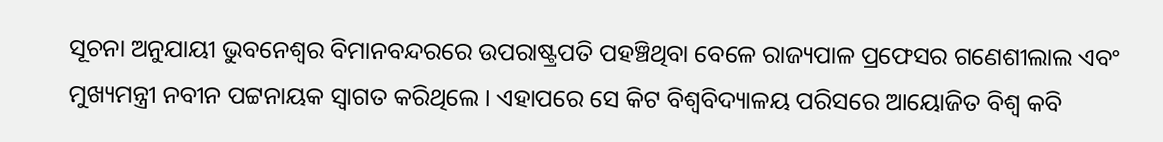ସୂଚନା ଅନୁଯାୟୀ ଭୁବନେଶ୍ୱର ବିମାନବନ୍ଦରରେ ଉପରାଷ୍ଟ୍ରପତି ପହଞ୍ଚିଥିବା ବେଳେ ରାଜ୍ୟପାଳ ପ୍ରଫେସର ଗଣେଶୀଲାଲ ଏବଂ ମୁଖ୍ୟମନ୍ତ୍ରୀ ନବୀନ ପଟ୍ଟନାୟକ ସ୍ୱାଗତ କରିଥିଲେ । ଏହାପରେ ସେ କିଟ ବିଶ୍ୱବିଦ୍ୟାଳୟ ପରିସରେ ଆୟୋଜିତ ବିଶ୍ୱ କବି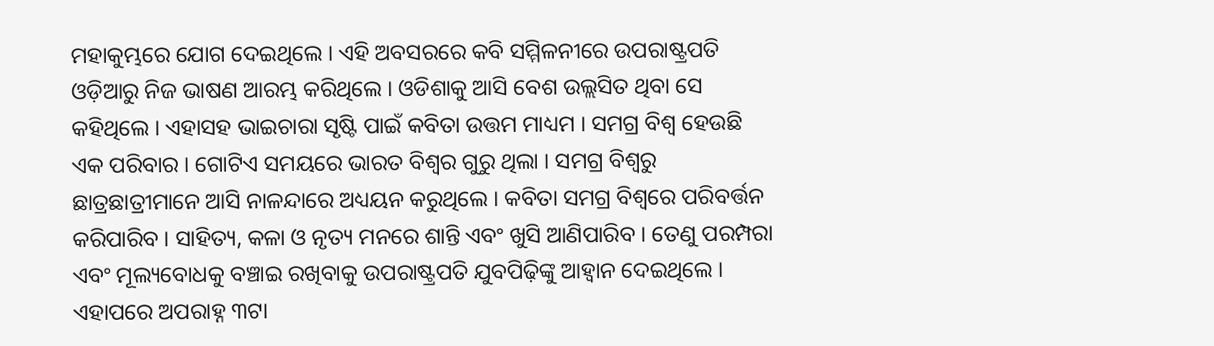ମହାକୁମ୍ଭରେ ଯୋଗ ଦେଇଥିଲେ । ଏହି ଅବସରରେ କବି ସମ୍ମିଳନୀରେ ଉପରାଷ୍ଟ୍ରପତି ଓଡ଼ିଆରୁ ନିଜ ଭାଷଣ ଆରମ୍ଭ କରିଥିଲେ । ଓଡିଶାକୁ ଆସି ବେଶ ଉଲ୍ଲସିତ ଥିବା ସେ କହିଥିଲେ । ଏହାସହ ଭାଇଚାରା ସୃଷ୍ଟି ପାଇଁ କବିତା ଉତ୍ତମ ମାଧ୍ୟମ । ସମଗ୍ର ବିଶ୍ୱ ହେଉଛି ଏକ ପରିବାର । ଗୋଟିଏ ସମୟରେ ଭାରତ ବିଶ୍ୱର ଗୁରୁ ଥିଲା । ସମଗ୍ର ବିଶ୍ୱରୁ ଛାତ୍ରଛାତ୍ରୀମାନେ ଆସି ନାଳନ୍ଦାରେ ଅଧ୍ୟୟନ କରୁଥିଲେ । କବିତା ସମଗ୍ର ବିଶ୍ୱରେ ପରିବର୍ତ୍ତନ କରିପାରିବ । ସାହିତ୍ୟ, କଳା ଓ ନୃତ୍ୟ ମନରେ ଶାନ୍ତି ଏବଂ ଖୁସି ଆଣିପାରିବ । ତେଣୁ ପରମ୍ପରା ଏବଂ ମୂଲ୍ୟବୋଧକୁ ବଞ୍ଚାଇ ରଖିବାକୁ ଉପରାଷ୍ଟ୍ରପତି ଯୁବପିଢ଼ିଙ୍କୁ ଆହ୍ୱାନ ଦେଇଥିଲେ । ଏହାପରେ ଅପରାହ୍ନ ୩ଟା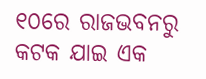୧୦ରେ ରାଜଭବନରୁ କଟକ ଯାଇ ଏକ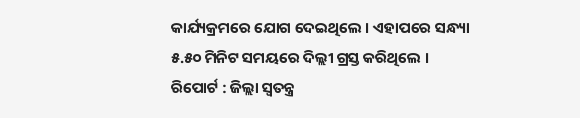କାର୍ଯ୍ୟକ୍ରମରେ ଯୋଗ ଦେଇଥିଲେ । ଏହାପରେ ସନ୍ଧ୍ୟା ୫.୫୦ ମିନିଟ ସମୟରେ ଦିଲ୍ଲୀ ଗ୍ରସ୍ତ କରିଥିଲେ ।
ରିପୋର୍ଟ : ଜିଲ୍ଲା ସ୍ୱତନ୍ତ୍ର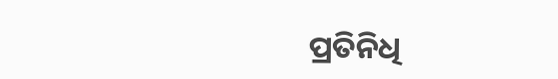ପ୍ରତିନିଧି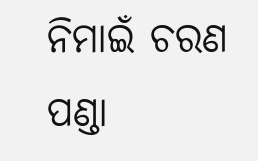ନିମାଇଁ ଚରଣ ପଣ୍ଡା